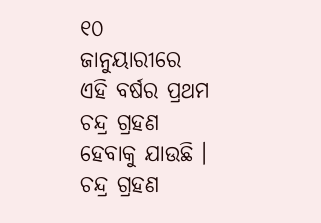୧୦ ଜାନୁୟାରୀରେ ଏହି ବର୍ଷର ପ୍ରଥମ ଚନ୍ଦ୍ର ଗ୍ରହଣ ହେବାକୁ ଯାଉଛି । ଚନ୍ଦ୍ର ଗ୍ରହଣ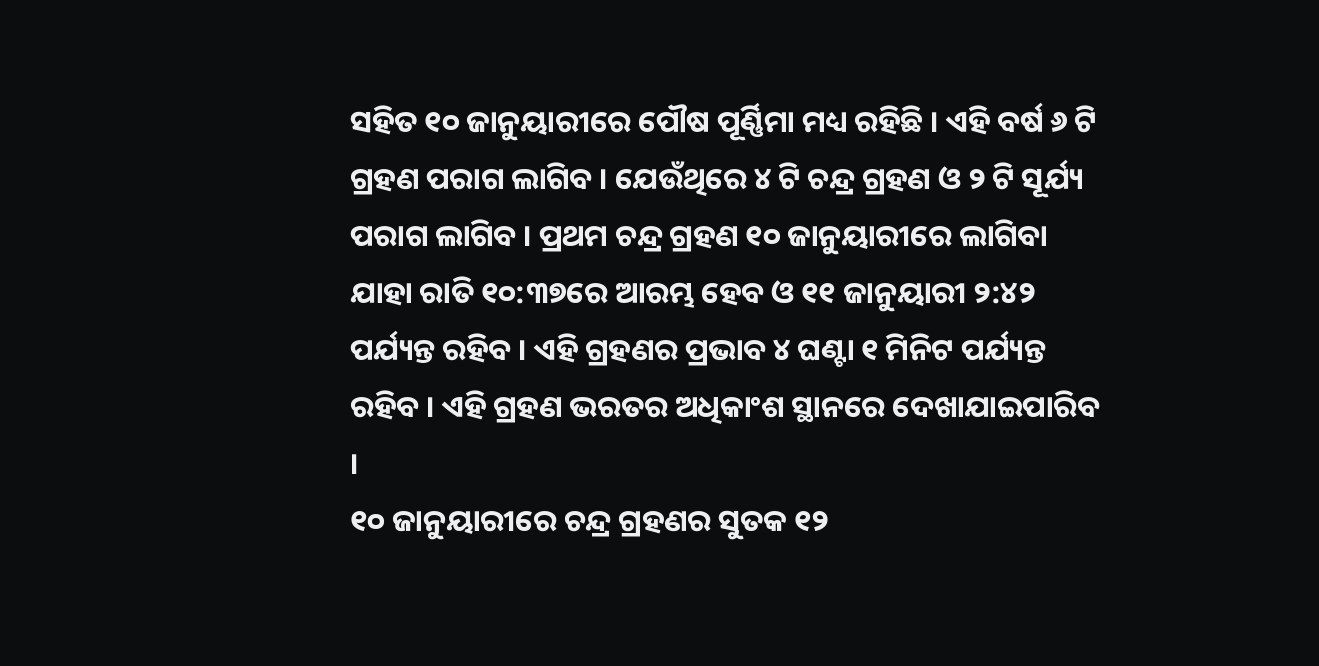ସହିତ ୧୦ ଜାନୁୟାରୀରେ ପୌଷ ପୂର୍ଣ୍ଣିମା ମଧ୍ୟ ରହିଛି । ଏହି ବର୍ଷ ୬ ଟି ଗ୍ରହଣ ପରାଗ ଲାଗିବ । ଯେଉଁଥିରେ ୪ ଟି ଚନ୍ଦ୍ର ଗ୍ରହଣ ଓ ୨ ଟି ସୂର୍ଯ୍ୟ ପରାଗ ଲାଗିବ । ପ୍ରଥମ ଚନ୍ଦ୍ର ଗ୍ରହଣ ୧୦ ଜାନୁୟାରୀରେ ଲାଗିବା ଯାହା ରାତି ୧୦:୩୭ରେ ଆରମ୍ଭ ହେବ ଓ ୧୧ ଜାନୁୟାରୀ ୨:୪୨ ପର୍ଯ୍ୟନ୍ତ ରହିବ । ଏହି ଗ୍ରହଣର ପ୍ରଭାବ ୪ ଘଣ୍ଟା ୧ ମିନିଟ ପର୍ଯ୍ୟନ୍ତ ରହିବ । ଏହି ଗ୍ରହଣ ଭରତର ଅଧିକାଂଶ ସ୍ଥାନରେ ଦେଖାଯାଇପାରିବ ।
୧୦ ଜାନୁୟାରୀରେ ଚନ୍ଦ୍ର ଗ୍ରହଣର ସୁତକ ୧୨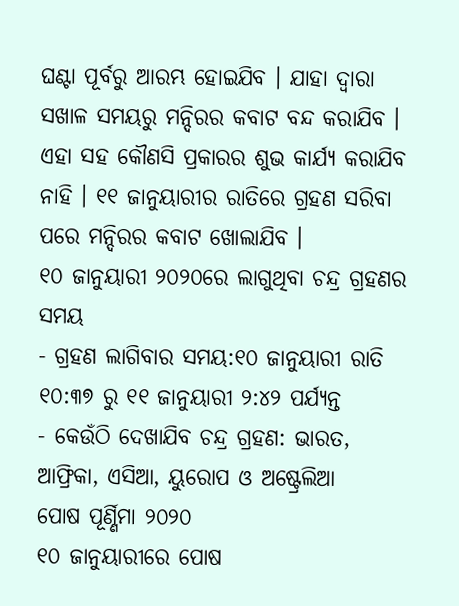ଘଣ୍ଟା ପୂର୍ବରୁ ଆରମ୍ଭ ହୋଇଯିବ । ଯାହା ଦ୍ଵାରା ସଖାଳ ସମୟରୁ ମନ୍ଦିରର କବାଟ ବନ୍ଦ କରାଯିବ । ଏହା ସହ କୌଣସି ପ୍ରକାରର ଶୁଭ କାର୍ଯ୍ୟ କରାଯିବ ନାହି । ୧୧ ଜାନୁୟାରୀର ରାତିରେ ଗ୍ରହଣ ସରିବା ପରେ ମନ୍ଦିରର କବାଟ ଖୋଲାଯିବ ।
୧୦ ଜାନୁୟାରୀ ୨୦୨୦ରେ ଲାଗୁଥିବା ଚନ୍ଦ୍ର ଗ୍ରହଣର ସମୟ
- ଗ୍ରହଣ ଲାଗିବାର ସମୟ:୧୦ ଜାନୁୟାରୀ ରାତି ୧୦:୩୭ ରୁ ୧୧ ଜାନୁୟାରୀ ୨:୪୨ ପର୍ଯ୍ୟନ୍ତ
- କେଉଁଠି ଦେଖାଯିବ ଚନ୍ଦ୍ର ଗ୍ରହଣ: ଭାରତ, ଆଫ୍ରିକା, ଏସିଆ, ୟୁରୋପ ଓ ଅଷ୍ଟ୍ରେଲିଆ
ପୋଷ ପୂର୍ଣ୍ଣିମା ୨୦୨୦
୧୦ ଜାନୁୟାରୀରେ ପୋଷ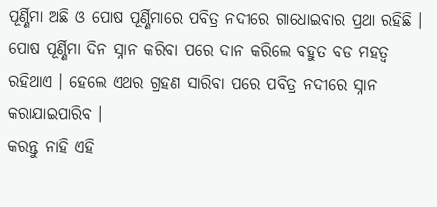ପୂର୍ଣ୍ଣିମା ଅଛି ଓ ପୋଷ ପୂର୍ଣ୍ଣିମାରେ ପବିତ୍ର ନଦୀରେ ଗାଧୋଇବାର ପ୍ରଥା ରହିଛି । ପୋଷ ପୂର୍ଣ୍ଣିମା ଦିନ ସ୍ନାନ କରିବା ପରେ ଦାନ କରିଲେ ବହୁତ ବଡ ମହତ୍ଵ ରହିଥାଏ । ହେଲେ ଏଥର ଗ୍ରହଣ ସାରିବା ପରେ ପବିତ୍ର ନଦୀରେ ସ୍ନାନ କରାଯାଇପାରିବ ।
କରନ୍ତୁ ନାହି ଏହି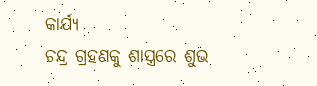କାର୍ଯ୍ୟ
ଚନ୍ଦ୍ର ଗ୍ରହଣକୁ ଶାସ୍ତ୍ରରେ ଶୁଭ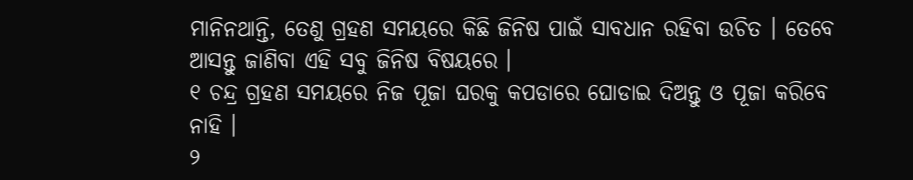ମାନିନଥାନ୍ତି, ତେଣୁ ଗ୍ରହଣ ସମୟରେ କିଛି ଜିନିଷ ପାଇଁ ସାବଧାନ ରହିବା ଉଚିତ । ତେବେ ଆସନ୍ତୁ ଜାଣିବା ଏହି ସବୁ ଜିନିଷ ବିଷୟରେ ।
୧ ଚନ୍ଦ୍ର ଗ୍ରହଣ ସମୟରେ ନିଜ ପୂଜା ଘରକୁ କପଡାରେ ଘୋଡାଇ ଦିଅନ୍ତୁ ଓ ପୂଜା କରିବେ ନାହି ।
୨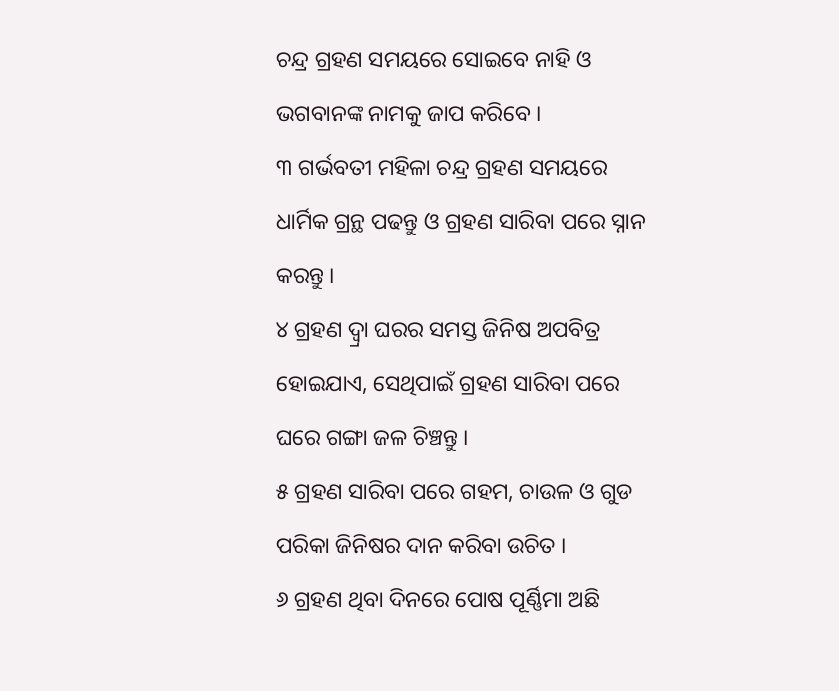ଚନ୍ଦ୍ର ଗ୍ରହଣ ସମୟରେ ସୋଇବେ ନାହି ଓ ଭଗବାନଙ୍କ ନାମକୁ ଜାପ କରିବେ ।
୩ ଗର୍ଭବତୀ ମହିଳା ଚନ୍ଦ୍ର ଗ୍ରହଣ ସମୟରେ ଧାର୍ମିକ ଗ୍ରନ୍ଥ ପଢନ୍ତୁ ଓ ଗ୍ରହଣ ସାରିବା ପରେ ସ୍ନାନ କରନ୍ତୁ ।
୪ ଗ୍ରହଣ ଦ୍ୱ୍ରା ଘରର ସମସ୍ତ ଜିନିଷ ଅପବିତ୍ର ହୋଇଯାଏ, ସେଥିପାଇଁ ଗ୍ରହଣ ସାରିବା ପରେ ଘରେ ଗଙ୍ଗା ଜଳ ଚିଞ୍ଚନ୍ତୁ ।
୫ ଗ୍ରହଣ ସାରିବା ପରେ ଗହମ, ଚାଉଳ ଓ ଗୁଡ ପରିକା ଜିନିଷର ଦାନ କରିବା ଉଚିତ ।
୬ ଗ୍ରହଣ ଥିବା ଦିନରେ ପୋଷ ପୂର୍ଣ୍ଣିମା ଅଛି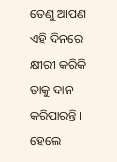ତେଣୁ ଆପଣ ଏହି ଦିନରେ କ୍ଷୀରୀ କରିକି ତାକୁ ଦାନ କରିପାରନ୍ତି । ହେଲେ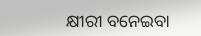କ୍ଷୀରୀ ବନେଇବା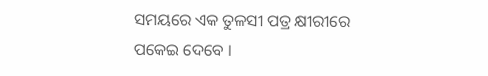ସମୟରେ ଏକ ତୁଳସୀ ପତ୍ର କ୍ଷୀରୀରେ ପକେଇ ଦେବେ ।